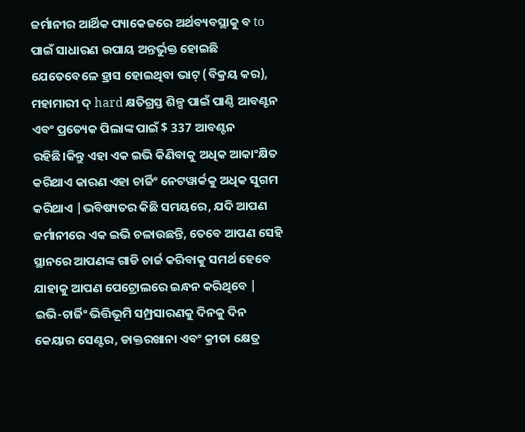ଜର୍ମାନୀର ଆର୍ଥିକ ପ୍ୟାକେଜରେ ଅର୍ଥବ୍ୟବସ୍ଥାକୁ ବ to ପାଇଁ ସାଧାରଣ ଉପାୟ ଅନ୍ତର୍ଭୁକ୍ତ ହୋଇଛି ଯେତେବେଳେ ହ୍ରାସ ହୋଇଥିବା ଭାଟ୍ (ବିକ୍ରୟ କର), ମହାମାରୀ ଦ୍ hard କ୍ଷତିଗ୍ରସ୍ତ ଶିଳ୍ପ ପାଇଁ ପାଣ୍ଠି ଆବଣ୍ଟନ ଏବଂ ପ୍ରତ୍ୟେକ ପିଲାଙ୍କ ପାଇଁ $ 337 ଆବଣ୍ଟନ ରହିଛି।କିନ୍ତୁ ଏହା ଏକ ଇଭି କିଣିବାକୁ ଅଧିକ ଆକାଂକ୍ଷିତ କରିଥାଏ କାରଣ ଏହା ଚାର୍ଜିଂ ନେଟୱାର୍କକୁ ଅଧିକ ସୁଗମ କରିଥାଏ |ଭବିଷ୍ୟତର କିଛି ସମୟରେ, ଯଦି ଆପଣ ଜର୍ମାନୀରେ ଏକ ଇଭି ଚଳାଉଛନ୍ତି, ତେବେ ଆପଣ ସେହି ସ୍ଥାନରେ ଆପଣଙ୍କ ଗାଡି ଚାର୍ଜ କରିବାକୁ ସମର୍ଥ ହେବେ ଯାହାକୁ ଆପଣ ପେଟ୍ରୋଲରେ ଇନ୍ଧନ କରିଥିବେ |
ଇଭି-ଚାର୍ଜିଂ ଭିତ୍ତିଭୂମି ସମ୍ପ୍ରସାରଣକୁ ଦିନକୁ ଦିନ କେୟାର ସେଣ୍ଟର, ଡାକ୍ତରଖାନା ଏବଂ କ୍ରୀଡା କ୍ଷେତ୍ର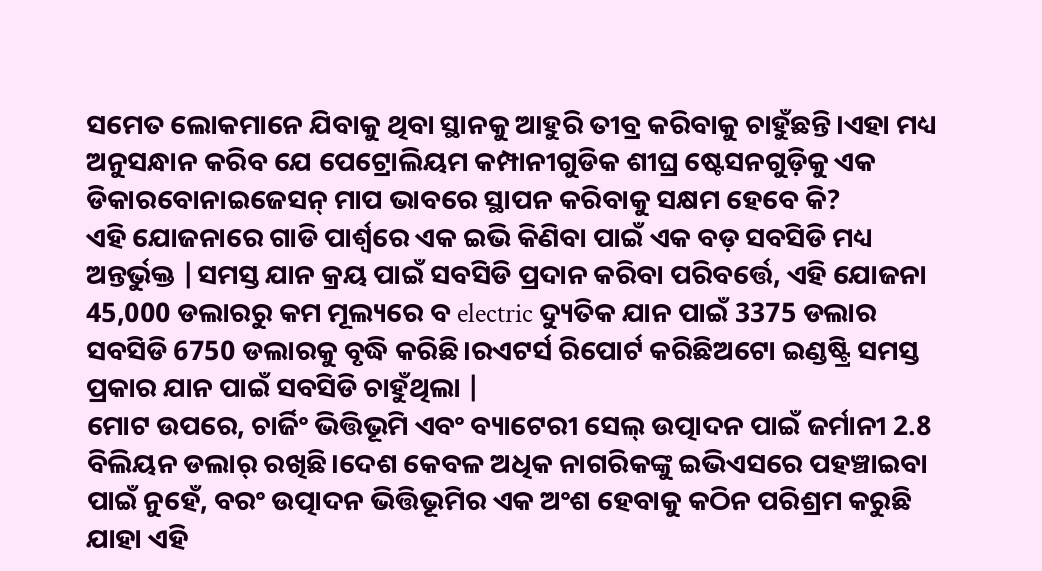ସମେତ ଲୋକମାନେ ଯିବାକୁ ଥିବା ସ୍ଥାନକୁ ଆହୁରି ତୀବ୍ର କରିବାକୁ ଚାହୁଁଛନ୍ତି।ଏହା ମଧ୍ୟ ଅନୁସନ୍ଧାନ କରିବ ଯେ ପେଟ୍ରୋଲିୟମ କମ୍ପାନୀଗୁଡିକ ଶୀଘ୍ର ଷ୍ଟେସନଗୁଡ଼ିକୁ ଏକ ଡିକାରବୋନାଇଜେସନ୍ ମାପ ଭାବରେ ସ୍ଥାପନ କରିବାକୁ ସକ୍ଷମ ହେବେ କି?
ଏହି ଯୋଜନାରେ ଗାଡି ପାର୍ଶ୍ୱରେ ଏକ ଇଭି କିଣିବା ପାଇଁ ଏକ ବଡ଼ ସବସିଡି ମଧ୍ୟ ଅନ୍ତର୍ଭୁକ୍ତ |ସମସ୍ତ ଯାନ କ୍ରୟ ପାଇଁ ସବସିଡି ପ୍ରଦାନ କରିବା ପରିବର୍ତ୍ତେ, ଏହି ଯୋଜନା 45,000 ଡଲାରରୁ କମ ମୂଲ୍ୟରେ ବ electric ଦ୍ୟୁତିକ ଯାନ ପାଇଁ 3375 ଡଲାର ସବସିଡି 6750 ଡଲାରକୁ ବୃଦ୍ଧି କରିଛି।ରଏଟର୍ସ ରିପୋର୍ଟ କରିଛିଅଟୋ ଇଣ୍ଡଷ୍ଟ୍ରି ସମସ୍ତ ପ୍ରକାର ଯାନ ପାଇଁ ସବସିଡି ଚାହୁଁଥିଲା |
ମୋଟ ଉପରେ, ଚାର୍ଜିଂ ଭିତ୍ତିଭୂମି ଏବଂ ବ୍ୟାଟେରୀ ସେଲ୍ ଉତ୍ପାଦନ ପାଇଁ ଜର୍ମାନୀ 2.8 ବିଲିୟନ ଡଲାର୍ ରଖିଛି।ଦେଶ କେବଳ ଅଧିକ ନାଗରିକଙ୍କୁ ଇଭିଏସରେ ପହଞ୍ଚାଇବା ପାଇଁ ନୁହେଁ, ବରଂ ଉତ୍ପାଦନ ଭିତ୍ତିଭୂମିର ଏକ ଅଂଶ ହେବାକୁ କଠିନ ପରିଶ୍ରମ କରୁଛି ଯାହା ଏହି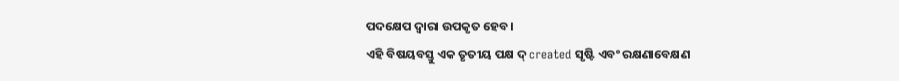ପଦକ୍ଷେପ ଦ୍ୱାରା ଉପକୃତ ହେବ।
ଏହି ବିଷୟବସ୍ତୁ ଏକ ତୃତୀୟ ପକ୍ଷ ଦ୍ created ସୃଷ୍ଟି ଏବଂ ରକ୍ଷଣାବେକ୍ଷଣ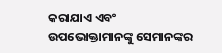କରାଯାଏ ଏବଂ ଉପଭୋକ୍ତାମାନଙ୍କୁ ସେମାନଙ୍କର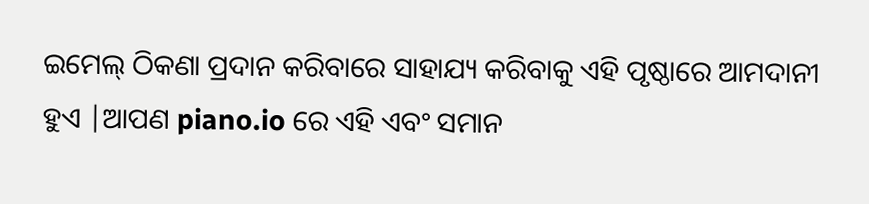ଇମେଲ୍ ଠିକଣା ପ୍ରଦାନ କରିବାରେ ସାହାଯ୍ୟ କରିବାକୁ ଏହି ପୃଷ୍ଠାରେ ଆମଦାନୀ ହୁଏ |ଆପଣ piano.io ରେ ଏହି ଏବଂ ସମାନ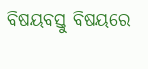ବିଷୟବସ୍ତୁ ବିଷୟରେ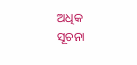ଅଧିକ ସୂଚନା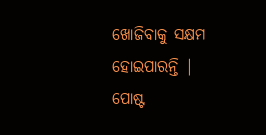ଖୋଜିବାକୁ ସକ୍ଷମ ହୋଇପାରନ୍ତି |
ପୋଷ୍ଟ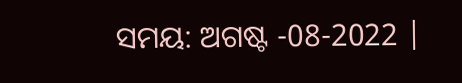ସମୟ: ଅଗଷ୍ଟ -08-2022 |